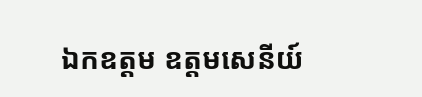ឯកឧត្តម ឧត្តមសេនីយ៍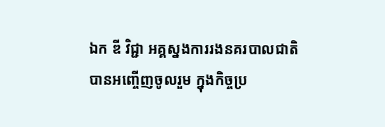ឯក ឌី វិជ្ជា អគ្គស្នងការរងនគរបាលជាតិ បានអញ្ចើញចូលរួម ក្នុងកិច្ចប្រ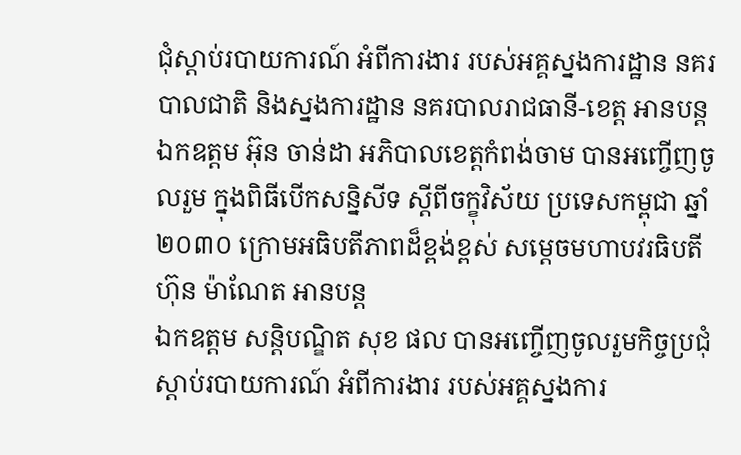ជុំស្តាប់របាយការណ៍ អំពីការងារ របស់អគ្គស្នងការដ្ឋាន នគរបាលជាតិ និងស្នងការដ្ឋាន នគរបាលរាជធានី-ខេត្ត អានបន្ត
ឯកឧត្តម អ៊ុន ចាន់ដា អភិបាលខេត្តកំពង់ចាម បានអញ្ចើញចូលរួម ក្នុងពិធីបើកសន្និសីទ ស្តីពីចក្ខុវិស័យ ប្រទេសកម្ពុជា ឆ្នាំ២០៣០ ក្រោមអធិបតីភាពដ៏ខ្ពង់ខ្ពស់ សម្ដេចមហាបវរធិបតី ហ៊ុន ម៉ាណែត អានបន្ត
ឯកឧត្តម សន្តិបណ្ឌិត សុខ ផល បានអញ្ចើញចូលរួមកិច្ចប្រជុំស្តាប់របាយការណ៍ អំពីការងារ របស់អគ្គស្នងការ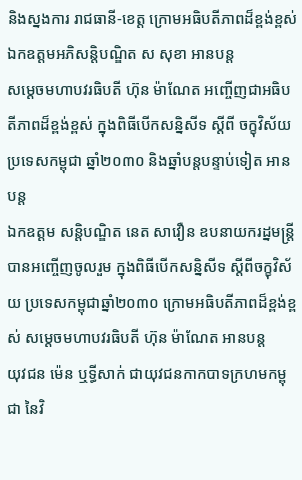និងស្នងការ រាជធានី-ខេត្ត ក្រោមអធិបតីភាពដ៏ខ្ពង់ខ្ពស់ ឯកឧត្តមអភិសន្តិបណ្ឌិត ស សុខា អានបន្ត
សម្ដេចមហាបវរធិបតី ហ៊ុន ម៉ាណែត អញ្ចើញជាអធិបតីភាពដ៏ខ្ពង់ខ្ពស់ ក្នុងពិធីបើកសន្និសីទ ស្តីពី ចក្ខុវិស័យ ប្រទេសកម្ពុជា ឆ្នាំ២០៣០ និងឆ្នាំបន្តបន្ទាប់ទៀត អានបន្ត
ឯកឧត្តម សន្តិបណ្ឌិត នេត សាវឿន ឧបនាយករដ្នមន្ត្រី បានអញ្ចើញចូលរួម ក្នុងពិធីបើកសន្និសីទ ស្តីពីចក្ខុវិស័យ ប្រទេសកម្ពុជាឆ្នាំ២០៣០ ក្រោមអធិបតីភាពដ៏ខ្ពង់ខ្ពស់ សម្ដេចមហាបវរធិបតី ហ៊ុន ម៉ាណែត អានបន្ត
យុវជន ម៉េន ឬទ្ធីសាក់ ជាយុវជនកាកបាទក្រហមកម្ពុជា នៃវិ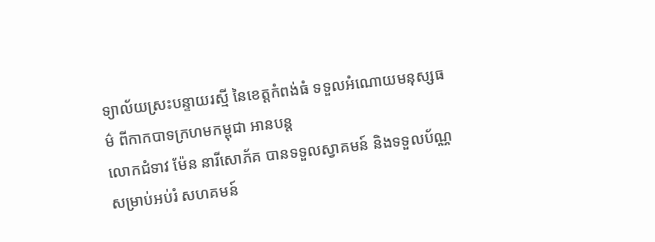ទ្យាល័យស្រះបន្ទាយរស្មី នៃខេត្តកំពង់ធំ ទទួលអំណោយមនុស្សធម៌ ពីកាកបាទក្រហមកម្ពុជា អានបន្ត
លោកជំទាវ ម៉ែន នារីសោភ័គ បានទទួលស្វាគមន៍ និងទទួលប័ណ្ណ សម្រាប់អប់រំ សហគមន៍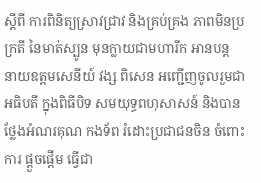ស្តីពី ការពិនិត្យស្រាវជ្រាវ និងគ្រប់គ្រង ភាពមិនប្រក្រតី នៃមាត់ស្បូន មុនក្លាយជាមហារីក អានបន្ត
នាយឧត្តមសេនីយ៍ វង្ស ពិសេន អញ្ជើញចូលរួមជាអធិបតី ក្នុងពិធីបិទ សមយុទ្ធពហុសាសន៍ និងបានថ្លែងអំណរគុណ កងទ័ព រំដោះប្រជាជនចិន ចំពោះការ ផ្តួចផ្តើម ធ្វើជា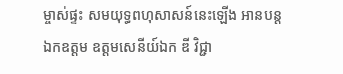ម្ចាស់ផ្ទះ សមយុទ្ធពហុសាសន៍នេះឡើង អានបន្ត
ឯកឧត្តម ឧត្តមសេនីយ៍ឯក ឌី វិជ្ជា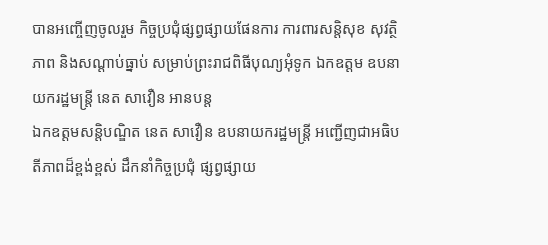បានអញ្ចើញចូលរួម កិច្ចប្រជុំផ្សព្វផ្សាយផែនការ ការពារសន្តិសុខ សុវត្ថិភាព និងសណ្តាប់ធ្នាប់ សម្រាប់ព្រះរាជពិធីបុណ្យអុំទូក ឯកឧត្តម ឧបនាយករដ្ឋមន្រ្តី នេត សាវឿន អានបន្ត
ឯកឧត្តមសន្តិបណ្ឌិត នេត សាវឿន ឧបនាយករដ្ឋមន្រ្តី អញ្ជើញជាអធិបតីភាពដ៏ខ្ពង់ខ្ពស់ ដឹកនាំកិច្ចប្រជុំ ផ្សព្វផ្សាយ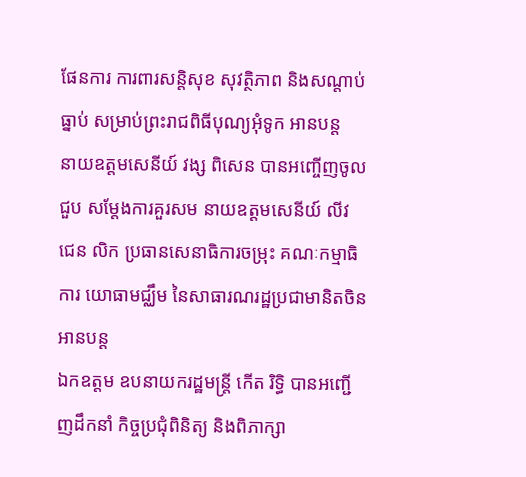ផែនការ ការពារសន្តិសុខ សុវត្ថិភាព និងសណ្តាប់ធ្នាប់ សម្រាប់ព្រះរាជពិធីបុណ្យអុំទូក អានបន្ត
នាយឧត្តមសេនីយ៍ វង្ស ពិសេន បានអញ្ចើញចូលជួប សម្ដែងការគួរសម នាយឧត្តមសេនីយ៍ លីវ ជេន លិក ប្រធានសេនាធិការចម្រុះ គណៈកម្មាធិការ យោធាមជ្ឈឹម នៃសាធារណរដ្ឋប្រជាមានិតចិន អានបន្ត
ឯកឧត្តម ឧបនាយករដ្ឋមន្រ្តី កើត រិទ្ធិ បានអញ្ជើញដឹកនាំ កិច្ចប្រជុំពិនិត្យ និងពិភាក្សា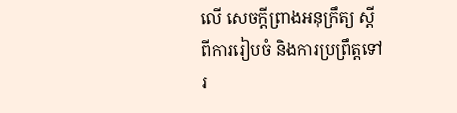លើ សេចក្តីព្រាងអនុក្រឹត្យ ស្តីពីការរៀបចំ និងការប្រព្រឹត្តទៅរ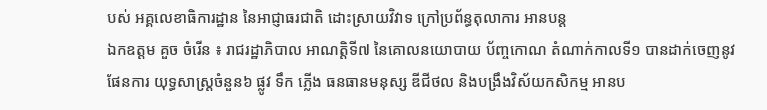បស់ អគ្គលេខាធិការដ្ឋាន នៃអាជ្ញាធរជាតិ ដោះស្រាយវិវាទ ក្រៅប្រព័ន្ធតុលាការ អានបន្ត
ឯកឧត្តម គួច ចំរើន ៖ រាជរដ្ឋាភិបាល អាណត្តិទី៧ នៃគោលនយោបាយ ប័ញ្ចកោណ តំណាក់កាលទី១ បានដាក់ចេញនូវផែនការ យុទ្ធសាស្ត្រចំនួន៦ ផ្លូវ ទឹក ភ្លើង ធនធានមនុស្ស ឌីជីថល និងបង្រឹងវិស័យកសិកម្ម អានប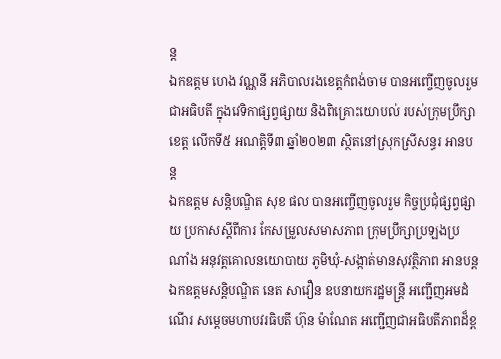ន្ត
ឯកឧត្តម ហេង វណ្ណនី អភិបាលរងខេត្តកំពង់ចាម បានអញ្ចើញចូលរួមជាអធិបតី ក្នុងវេទិកាផ្សព្វផ្សាយ និងពិគ្រោះយោបល់ របស់ក្រុមប្រឹក្សាខេត្ត លើកទី៥ អណត្តិទី៣ ឆ្នាំ២០២៣ ស្ថិតនៅស្រុកស្រីសន្ធរ អានបន្ត
ឯកឧត្តម សន្តិបណ្ឌិត សុខ ផល បានអញ្ចើញចូលរួម កិច្ចប្រជុំផ្សព្វផ្សាយ ប្រកាសស្តីពីការ កែសម្រួលសមាសភាព ក្រុមប្រឹក្សាប្រឡងប្រណាំង អនុវត្តគោលនយោបាយ ភូមិឃុំ-សង្កាត់មានសុវត្ថិភាព អានបន្ត
ឯកឧត្តមសន្តិបណ្ឌិត នេត សាវឿន ឧបនាយករដ្ឋមន្រ្តី អញ្ជើញអមដំណើរ សម្តេចមហាបវរធិបតី ហ៊ុន ម៉ាណែត អញ្ជើញជាអធិបតីភាពដ៏ខ្ព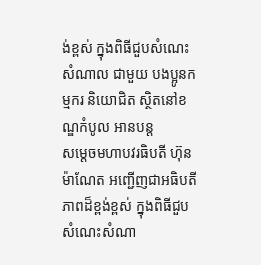ង់ខ្ពស់ ក្នុងពិធីជួបសំណេះសំណាល ជាមួយ បងប្អូនកម្មករ និយោជិត ស្ថិតនៅខណ្ឌកំបូល អានបន្ត
សម្តេចមហាបវរធិបតី ហ៊ុន ម៉ាណែត អញ្ជើញជាអធិបតីភាពដ៏ខ្ពង់ខ្ពស់ ក្នុងពិធីជួបសំណេះសំណា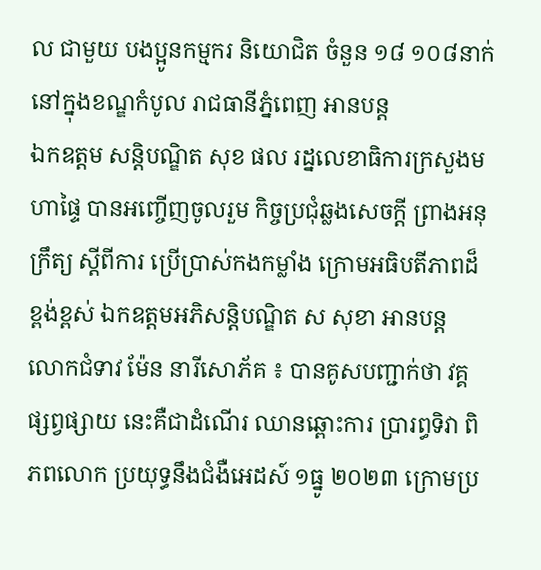ល ជាមួយ បងប្អូនកម្មករ និយោជិត ចំនួន ១៨ ១០៨នាក់ នៅក្នុងខណ្ឌកំបូល រាជធានីភ្នំពេញ អានបន្ត
ឯកឧត្តម សន្តិបណ្ឌិត សុខ ផល រដ្នលេខាធិការក្រសួងមហាផ្ទៃ បានអញ្ចើញចូលរួម កិច្ចប្រជុំឆ្លងសេចក្ដី ព្រាងអនុក្រឹត្យ ស្ដីពីការ ប្រើប្រាស់កងកម្លាំង ក្រោមអធិបតីភាពដ៏ខ្ពង់ខ្ពស់ ឯកឧត្តមអភិសន្តិបណ្ឌិត ស សុខា អានបន្ត
លោកជំទាវ ម៉ែន នារីសោភ័គ ៖ បានគូសបញ្ជាក់ថា វគ្គផ្សព្វផ្សាយ នេះគឺជាដំណើរ ឈានឆ្ពោះការ ប្រារព្ធទិវា ពិភពលោក ប្រយុទ្ធនឹងជំងឺអេដស៍ ១ធ្នូ ២០២៣ ក្រោមប្រ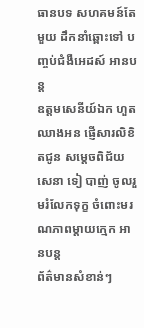ធានបទ សហគមន៍តែមួយ ដឹកនាំឆ្ពោះទៅ បញ្ចប់ជំងឺអេដស៍ អានបន្ត
ឧត្ដមសេនីយ៍ឯក ហួត ឈាងអន ផ្ញើសារលិខិតជូន សម្ដេចពិជ័យសេនា ទៀ បាញ់ ចូលរួមរំលែកទុក្ខ ចំពោះមរណភាពម្ដាយក្មេក អានបន្ត
ព័ត៌មានសំខាន់ៗ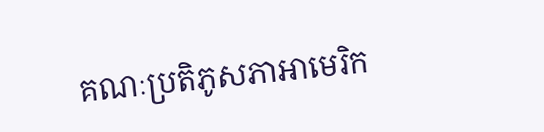គណៈប្រតិភូសភាអាមេរិក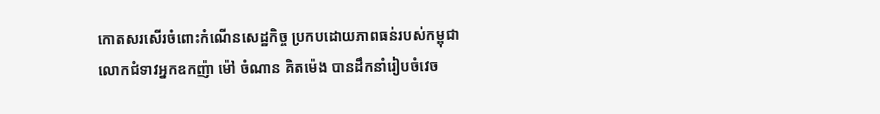កោតសរសើរចំពោះកំណើនសេដ្ឋកិច្ច ប្រកបដោយភាពធន់របស់កម្ពុជា
លោកជំទាវអ្នកឧកញ៉ា ម៉ៅ ចំណាន គិតម៉េង បានដឹកនាំរៀបចំវេច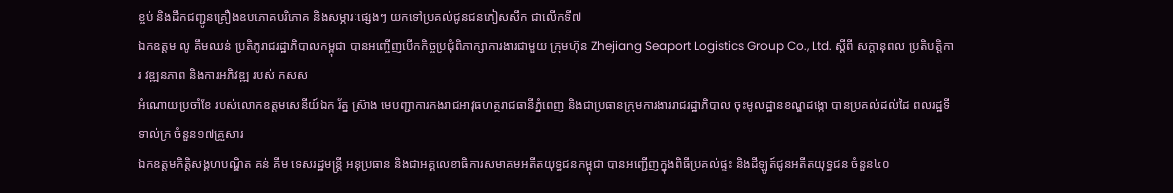ខ្ចប់ និងដឹកជញ្ជូនគ្រឿងឧបភោគបរិភោគ និងសម្ភារៈផ្សេងៗ យកទៅប្រគល់ជូនជនភៀសសឹក ជាលើកទី៧
ឯកឧត្តម លូ គឹមឈន់ ប្រតិភូរាជរដ្ឋាភិបាលកម្ពុជា បានអញ្ចើញបើកកិច្ចប្រជុំពិភាក្សាការងារជាមួយ ក្រុមហ៊ុន Zhejiang Seaport Logistics Group Co., Ltd. ស្តីពី សក្តានុពល ប្រតិបត្តិការ វឌ្ឍនភាព និងការអភិវឌ្ឍ របស់ កសស
អំណោយប្រចាំខែ របស់លោកឧត្ដមសេនីយ៍ឯក រ័ត្ន ស្រ៊ាង មេបញ្ជាការកងរាជអាវុធហត្ថរាជធានីភ្នំពេញ និងជាប្រធានក្រុមការងាររាជរដ្ឋាភិបាល ចុះមូលដ្ឋានខណ្ឌដង្កោ បានប្រគល់ដល់ដៃ ពលរដ្ឋទីទាល់ក្រ ចំនួន១៧គ្រួសារ
ឯកឧត្តមកិត្តិសង្គហបណ្ឌិត គន់ គីម ទេសរដ្ឋមន្រ្តី អនុប្រធាន និងជាអគ្គលេខាធិការសមាគមអតីតយុទ្ធជនកម្ពុជា បានអញ្ជើញក្នុងពិធីប្រគល់ផ្ទះ និងដីឡូត៍ជូនអតីតយុទ្ធជន ចំនួន៤០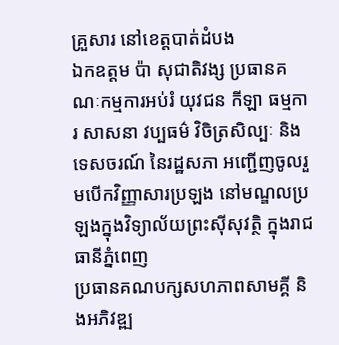គ្រួសារ នៅខេត្តបាត់ដំបង
ឯកឧត្តម ប៉ា សុជាតិវង្ស ប្រធានគណៈកម្មការអប់រំ យុវជន កីឡា ធម្មការ សាសនា វប្បធម៌ វិចិត្រសិល្បៈ និងទេសចរណ៍ នៃរដ្ឋសភា អញ្ជើញចូលរួមបើកវិញ្ញាសារប្រឡង នៅមណ្ឌលប្រឡងក្នុងវិទ្យាល័យព្រះស៊ីសុវត្ថិ ក្នុងរាជធានីភ្នំពេញ
ប្រធានគណបក្សសហភាពសាមគ្គី និងអភិវឌ្ឍ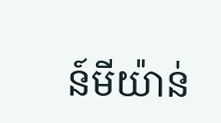ន៍មីយ៉ាន់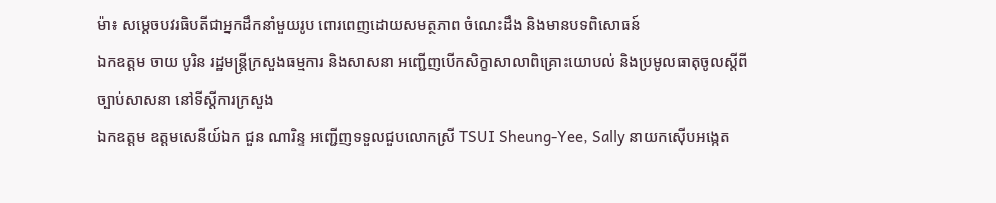ម៉ា៖ សម្ដេចបវរធិបតីជាអ្នកដឹកនាំមួយរូប ពោរពេញដោយសមត្ថភាព ចំណេះដឹង និងមានបទពិសោធន៍
ឯកឧត្តម ចាយ បូរិន រដ្ឋមន្រ្តីក្រសួងធម្មការ និងសាសនា អញ្ជើញបើកសិក្ខាសាលាពិគ្រោះយោបល់ និងប្រមូលធាតុចូលស្ដីពីច្បាប់សាសនា នៅទីស្តីការក្រសួង
ឯកឧត្តម ឧត្តមសេនីយ៍ឯក ជួន ណារិន្ទ អញ្ជើញទទួលជួបលោកស្រី TSUI Sheung-Yee, Sally នាយកស៊ើបអង្កេត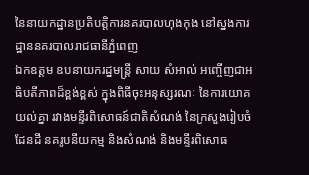នៃនាយកដ្ឋានប្រតិបត្តិការនគរបាលហុងកុង នៅស្នងការដ្ឋាននគរបាលរាជធានីភ្នំពេញ
ឯកឧត្តម ឧបនាយករដ្នមន្ត្រី សាយ សំអាល់ អញ្ចើញជាអធិបតីភាពដ៏ខ្ពង់ខ្ពស់ ក្នុងពិធីចុះអនុស្សរណៈ នៃការយោគយល់គ្នា រវាងមន្ទីរពិសោធន៍ជាតិសំណង់ នៃក្រសួងរៀបចំដែនដី នគរូបនីយកម្ម និងសំណង់ និងមន្ទីរពិសោធ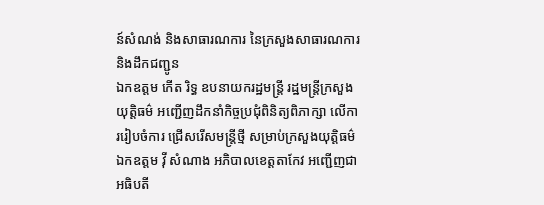ន៍សំណង់ និងសាធារណការ នៃក្រសួងសាធារណការ និងដឹកជញ្ជូន
ឯកឧត្តម កើត រិទ្ធ ឧបនាយករដ្ឋមន្ត្រី រដ្ឋមន្ត្រីក្រសួងយុត្តិធម៌ អញ្ជើញដឹកនាំកិច្ចប្រជុំពិនិត្យពិភាក្សា លើការរៀបចំការ ជ្រើសរើសមន្ត្រីថ្មី សម្រាប់ក្រសួងយុត្តិធម៌
ឯកឧត្តម វ៉ី សំណាង អភិបាលខេត្តតាកែវ អញ្ជើញជាអធិបតី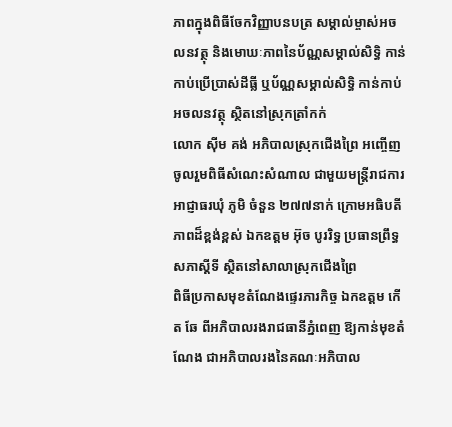ភាពក្នុងពិធីចែកវិញ្ញាបនបត្រ សម្គាល់ម្ចាស់អចលនវត្ថុ និងមោឃៈភាពនៃប័ណ្ណសម្គាល់សិទ្ធិ កាន់កាប់ប្រើប្រាស់ដីធ្លី ឬប័ណ្ណសម្គាល់សិទ្ធិ កាន់កាប់អចលនវត្ថុ ស្ថិតនៅស្រុកត្រាំកក់
លោក ស៊ីម គង់ អភិបាលស្រុកជើងព្រៃ អញ្ចើញចូលរួមពិធីសំណេះសំណាល ជាមួយមន្រ្តីរាជការ អាជ្ញាធរឃុំ ភូមិ ចំនួន ២៧៧នាក់ ក្រោមអធិបតីភាពដ៏ខ្ពង់ខ្ពស់ ឯកឧត្តម អ៊ុច បូររិទ្ធ ប្រធានព្រឹទ្ធសភាស្ដីទី ស្ថិតនៅសាលាស្រុកជើងព្រៃ
ពិធីប្រកាសមុខតំណែងផ្ទេរភារកិច្ច ឯកឧត្តម កើត ឆែ ពីអភិបាលរងរាជធានីភ្នំពេញ ឱ្យកាន់មុខតំណែង ជាអភិបាលរងនៃគណៈអភិបាល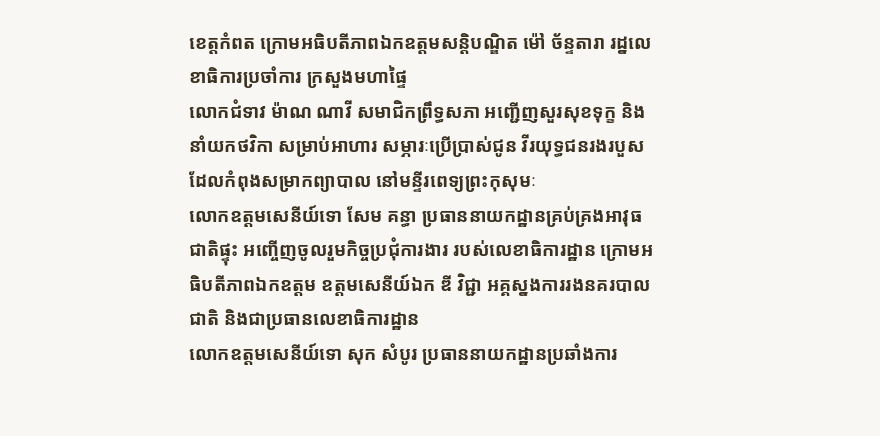ខេត្តកំពត ក្រោមអធិបតីភាពឯកឧត្តមសន្តិបណ្ឌិត ម៉ៅ ច័ន្ទតារា រដ្នលេខាធិការប្រចាំការ ក្រសួងមហាផ្ទៃ
លោកជំទាវ ម៉ាណ ណាវី សមាជិកព្រឹទ្ធសភា អញ្ជើញសួរសុខទុក្ខ និងនាំយកថវិកា សម្រាប់អាហារ សម្ភារៈប្រើប្រាស់ជូន វីរយុទ្ធជនរងរបួស ដែលកំពុងសម្រាកព្យាបាល នៅមន្ទីរពេទ្យព្រះកុសុមៈ
លោកឧត្តមសេនីយ៍ទោ សែម គន្ធា ប្រធាននាយកដ្ឋានគ្រប់គ្រងអាវុធជាតិផ្ទុះ អញ្ចើញចូលរួមកិច្ចប្រជុំការងារ របស់លេខាធិការដ្ឋាន ក្រោមអធិបតីភាពឯកឧត្ដម ឧត្ដមសេនីយ៍ឯក ឌី វិជ្ជា អគ្គស្នងការរងនគរបាលជាតិ និងជាប្រធានលេខាធិការដ្ឋាន
លោកឧត្តមសេនីយ៍ទោ សុក សំបូរ ប្រធាននាយកដ្ឋានប្រឆាំងការ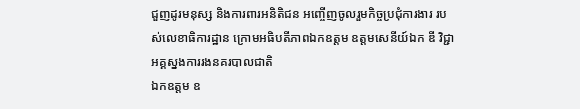ជួញដូរមនុស្ស និងការពារអនិតិជន អញ្ចើញចូលរួមកិច្ចប្រជុំការងារ របស់លេខាធិការដ្ឋាន ក្រោមអធិបតីភាពឯកឧត្ដម ឧត្ដមសេនីយ៍ឯក ឌី វិជ្ជា អគ្គស្នងការរងនគរបាលជាតិ
ឯកឧត្តម ឧ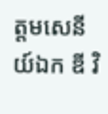ត្តមសេនីយ៍ឯក ឌី វិ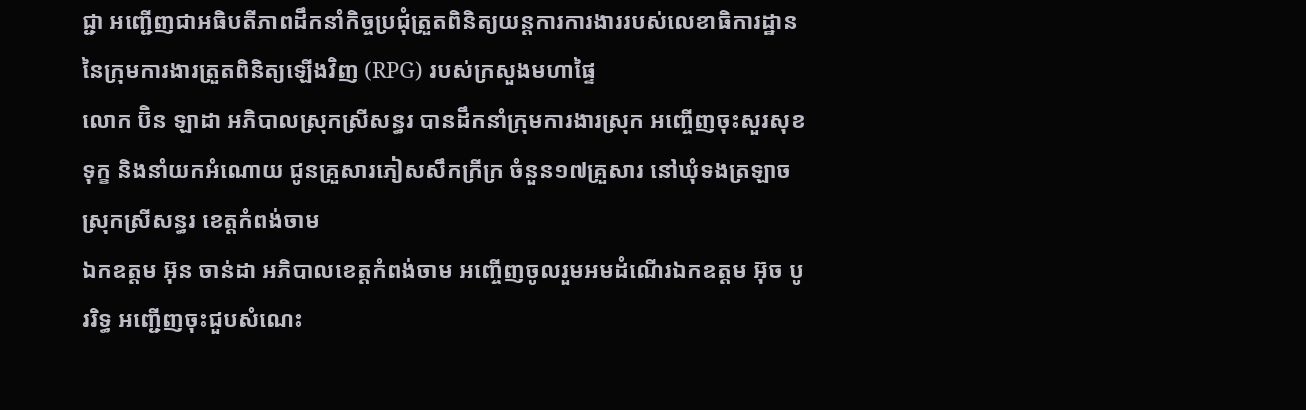ជ្ជា អញ្ជើញជាអធិបតីភាពដឹកនាំកិច្ចប្រជុំត្រួតពិនិត្យយន្តការការងាររបស់លេខាធិការដ្ឋាន នៃក្រុមការងារត្រួតពិនិត្យឡើងវិញ (RPG) របស់ក្រសួងមហាផ្ទៃ
លោក ប៊ិន ឡាដា អភិបាលស្រុកស្រីសន្ធរ បានដឹកនាំក្រុមការងារស្រុក អញ្ចើញចុះសួរសុខទុក្ខ និងនាំយកអំណោយ ជូនគ្រួសារភៀសសឹកក្រីក្រ ចំនួន១៧គ្រួសារ នៅឃុំទងត្រឡាច ស្រុកស្រីសន្ធរ ខេត្តកំពង់ចាម
ឯកឧត្តម អ៊ុន ចាន់ដា អភិបាលខេត្តកំពង់ចាម អញ្ចើញចូលរួមអមដំណើរឯកឧត្តម អ៊ុច បូររិទ្ធ អញ្ជើញចុះជួបសំណេះ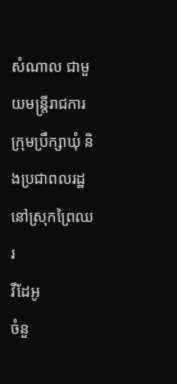សំណាល ជាមួយមន្រ្តីរាជការ ក្រុមប្រឹក្សាឃុំ និងប្រជាពលរដ្ឋនៅស្រុកព្រៃឈរ
វីដែអូ
ចំនួ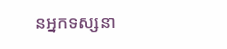នអ្នកទស្សនា